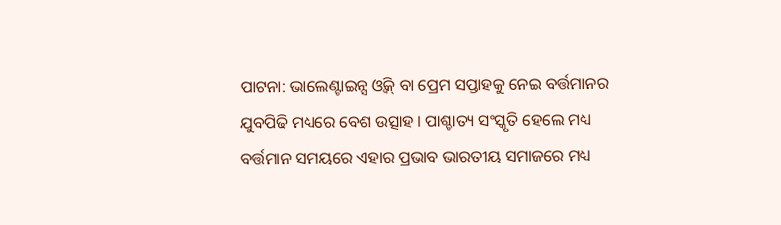ପାଟନା: ଭାଲେଣ୍ଟାଇନ୍ସ ଓ୍ବିକ୍ ବା ପ୍ରେମ ସପ୍ତାହକୁ ନେଇ ବର୍ତ୍ତମାନର ଯୁବପିଢି ମଧ୍ୟରେ ବେଶ ଉତ୍ସାହ । ପାଶ୍ଚାତ୍ୟ ସଂସ୍କୃତି ହେଲେ ମଧ୍ୟ ବର୍ତ୍ତମାନ ସମୟରେ ଏହାର ପ୍ରଭାବ ଭାରତୀୟ ସମାଜରେ ମଧ୍ୟ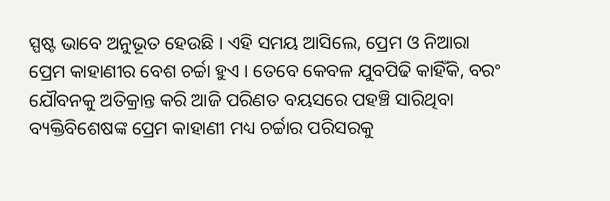ସ୍ପଷ୍ଟ ଭାବେ ଅନୁଭୂତ ହେଉଛି । ଏହି ସମୟ ଆସିଲେ, ପ୍ରେମ ଓ ନିଆରା ପ୍ରେମ କାହାଣୀର ବେଶ ଚର୍ଚ୍ଚା ହୁଏ । ତେବେ କେବଳ ଯୁବପିଢି କାହିଁକି, ବରଂ ଯୌବନକୁ ଅତିକ୍ରାନ୍ତ କରି ଆଜି ପରିଣତ ବୟସରେ ପହଞ୍ଚି ସାରିଥିବା ବ୍ୟକ୍ତିବିଶେଷଙ୍କ ପ୍ରେମ କାହାଣୀ ମଧ୍ୟ ଚର୍ଚ୍ଚାର ପରିସରକୁ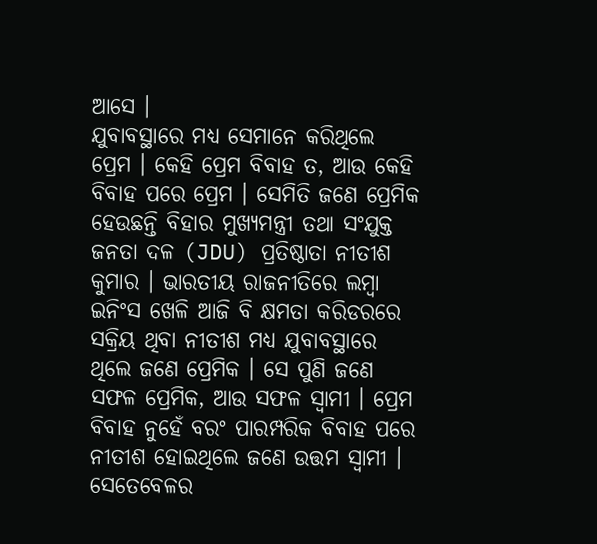ଆସେ ।
ଯୁବାବସ୍ଥାରେ ମଧ୍ୟ ସେମାନେ କରିଥିଲେ ପ୍ରେମ । କେହି ପ୍ରେମ ବିବାହ ତ, ଆଉ କେହି ବିବାହ ପରେ ପ୍ରେମ । ସେମିତି ଜଣେ ପ୍ରେମିକ ହେଉଛନ୍ତି ବିହାର ମୁଖ୍ୟମନ୍ତ୍ରୀ ତଥା ସଂଯୁକ୍ତ ଜନତା ଦଳ (JDU) ପ୍ରତିଷ୍ଠାତା ନୀତୀଶ କୁମାର । ଭାରତୀୟ ରାଜନୀତିରେ ଲମ୍ବା ଇନିଂସ ଖେଳି ଆଜି ବି କ୍ଷମତା କରିଡରରେ ସକ୍ରିୟ ଥିବା ନୀତୀଶ ମଧ୍ୟ ଯୁବାବସ୍ଥାରେ ଥିଲେ ଜଣେ ପ୍ରେମିକ । ସେ ପୁଣି ଜଣେ ସଫଳ ପ୍ରେମିକ, ଆଉ ସଫଳ ସ୍ବାମୀ । ପ୍ରେମ ବିବାହ ନୁହେଁ ବରଂ ପାରମ୍ପରିକ ବିବାହ ପରେ ନୀତୀଶ ହୋଇଥିଲେ ଜଣେ ଉତ୍ତମ ସ୍ବାମୀ । ସେତେବେଳର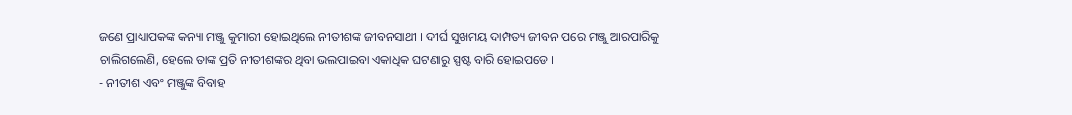ଜଣେ ପ୍ରାଧ୍ୟାପକଙ୍କ କନ୍ୟା ମଞ୍ଜୁ କୁମାରୀ ହୋଇଥିଲେ ନୀତୀଶଙ୍କ ଜୀବନସାଥୀ । ଦୀର୍ଘ ସୁଖମୟ ଦାମ୍ପତ୍ୟ ଜୀବନ ପରେ ମଞ୍ଜୁ ଆରପାରିକୁ ଚାଲିଗଲେଣି, ହେଲେ ତାଙ୍କ ପ୍ରତି ନୀତୀଶଙ୍କର ଥିବା ଭଲପାଇବା ଏକାଧିକ ଘଟଣାରୁ ସ୍ପଷ୍ଟ ବାରି ହୋଇପଡେ ।
- ନୀତୀଶ ଏବଂ ମଞ୍ଜୁଙ୍କ ବିବାହ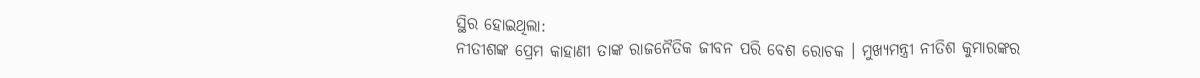ସ୍ଥିର ହୋଇଥିଲା:
ନୀତୀଶଙ୍କ ପ୍ରେମ କାହାଣୀ ତାଙ୍କ ରାଜନୈତିକ ଜୀବନ ପରି ବେଶ ରୋଚକ । ମୁଖ୍ୟମନ୍ତ୍ରୀ ନୀତିଶ କୁମାରଙ୍କର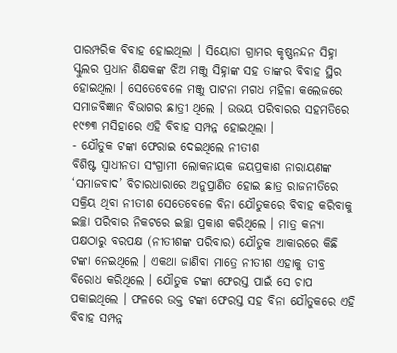ପାରମ୍ପରିକ ବିବାହ ହୋଇଥିଲା । ସିୟୋଡା ଗ୍ରାମର କୃଷ୍ଣନନ୍ଦନ ସିହ୍ନା ସ୍କୁଲର ପ୍ରଧାନ ଶିକ୍ଷକଙ୍କ ଝିଅ ମଞ୍ଜୁ ସିହ୍ନାଙ୍କ ସହ ତାଙ୍କର ବିବାହ ସ୍ଥିର ହୋଇଥିଲା । ସେତେବେଳେ ମଞ୍ଜୁ ପାଟନା ମଗଧ ମହିଳା କଲେଜରେ ସମାଜବିଜ୍ଞାନ ବିଭାଗର ଛାତ୍ରୀ ଥିଲେ । ଉଭୟ ପରିବାରର ସହମତିରେ ୧୯୭୩ ମସିହାରେ ଏହି ବିବାହ ସମ୍ପନ୍ନ ହୋଇଥିଲା ।
- ଯୌତୁକ ଟଙ୍କା ଫେରାଇ ଦେଇଥିଲେ ନୀତୀଶ
ବିଶିଷ୍ଟ ସ୍ବାଧୀନତା ସଂଗ୍ରାମୀ ଲୋକନାୟକ ଜୟପ୍ରକାଶ ନାରାୟଣଙ୍କ ‘ସମାଜବାଦ’ ବିଚାରଧାରାରେ ଅନୁପ୍ରାଣିତ ହୋଇ ଛାତ୍ର ରାଜନୀତିରେ ସକ୍ରିୟ ଥିବା ନୀତୀଶ ସେତେବେଳେ ବିନା ଯୌତୁକରେ ବିବାହ କରିବାକୁ ଇଚ୍ଛା ପରିବାର ନିକଟରେ ଇଚ୍ଛା ପ୍ରକାଶ କରିଥିଲେ । ମାତ୍ର କନ୍ୟା ପକ୍ଷଠାରୁ ବରପକ୍ଷ (ନୀତୀଶଙ୍କ ପରିବାର) ଯୌତୁକ ଆକାରରେ କିଛି ଟଙ୍କା ନେଇଥିଲେ । ଏକଥା ଜାଣିବା ମାତ୍ରେ ନୀତୀଶ ଏହାକୁ ତୀବ୍ର ବିରୋଧ କରିଥିଲେ । ଯୌତୁକ ଟଙ୍କା ଫେରସ୍ତ ପାଇଁ ସେ ଚାପ ପକାଇଥିଲେ । ଫଳରେ ଉକ୍ତ ଟଙ୍କା ଫେରସ୍ତ ସହ ବିନା ଯୌତୁକରେ ଏହି ବିବାହ ସମ୍ପନ୍ନ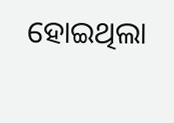ହୋଇଥିଲା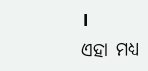।
ଏହା ମଧ୍ୟ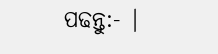ପଢନ୍ତୁ:- |